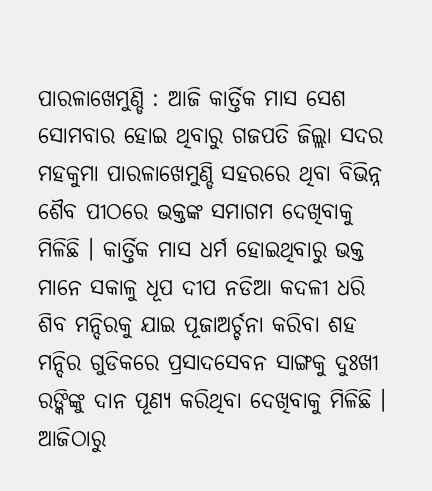ପାରଳାଖେମୁଣ୍ଡି : ଆଜି କାର୍ତ୍ତିକ ମାସ ସେଶ ସୋମବାର ହୋଇ ଥିବାରୁ ଗଜପତି ଜିଲ୍ଲା ସଦର ମହକୁମା ପାରଳାଖେମୁଣ୍ଡି ସହରରେ ଥିବା ବିଭିନ୍ନ ଶୈବ ପୀଠରେ ଭକ୍ତଙ୍କ ସମାଗମ ଦେଖିବାକୁ ମିଳିଛି । କାର୍ତ୍ତିକ ମାସ ଧର୍ମ ହୋଇଥିବାରୁ ଭକ୍ତ ମାନେ ସକାଳୁ ଧୂପ ଦୀପ ନଡିଆ କଦଳୀ ଧରି ଶିବ ମନ୍ଦିରକୁ ଯାଇ ପୂଜାଅର୍ଚ୍ଚନା କରିବା ଶହ ମନ୍ଦିର ଗୁଡିକରେ ପ୍ରସାଦସେବନ ସାଙ୍ଗକୁ ଦୁଃଖୀ ରଙ୍କିଙ୍କୁ ଦାନ ପୂଣ୍ୟ କରିଥିବା ଦେଖିବାକୁ ମିଳିଛି ।
ଆଜିଠାରୁ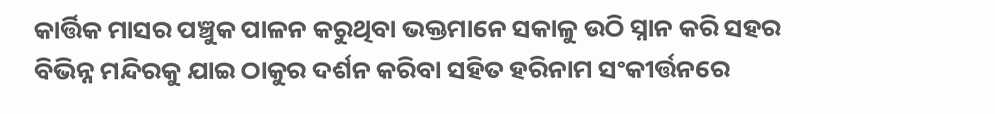କାର୍ତ୍ତିକ ମାସର ପଞ୍ଚୁକ ପାଳନ କରୁଥିବା ଭକ୍ତମାନେ ସକାଳୁ ଉଠି ସ୍ନାନ କରି ସହର ବିଭିନ୍ନ ମନ୍ଦିରକୁ ଯାଇ ଠାକୁର ଦର୍ଶନ କରିବା ସହିତ ହରିନାମ ସଂକୀର୍ତ୍ତନରେ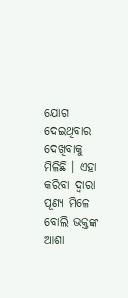ଯୋଗ ଦେଇଥିବାର ଦେଖିବାକୁ ମିଳିଛି । ଏହା କରିବା ଦ୍ୱାରା ପୂଣ୍ୟ ମିଳେ ବୋଲି ଭକ୍ତଙ୍କ ଆଶା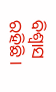ବିଶ୍ୱାସ ରହିଛି ।